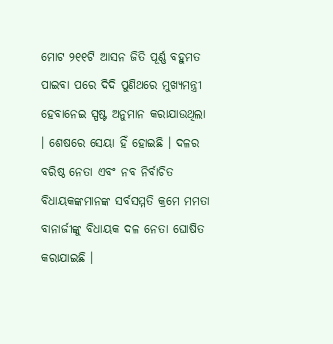ମୋଟ ୨୧୧ଟି ଆସନ ଜିତି ପୂର୍ଣ୍ଣ ବହୁମତ ପାଇବା ପରେ ଦିଦି ପୁଣିଥରେ ମୁଖ୍ୟମନ୍ତ୍ରୀ ହେବାନେଇ ସ୍ପଷ୍ଟ ଅନୁମାନ କରାଯାଉଥିଲା । ଶେଷରେ ସେୟା ହିଁ ହୋଇଛି । ଦଳର ବରିଷ୍ଠ ନେତା ଏବଂ ନବ ନିର୍ବାଚିତ ବିଧାୟକଙ୍କମାନଙ୍କ ସର୍ବସମ୍ମତି କ୍ରମେ ମମତା ବାନାର୍ଜୀଙ୍କୁ ବିଧାୟକ ଦଳ ନେତା ଘୋଷିତ କରାଯାଇଛି ।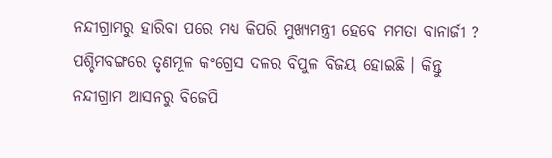ନନ୍ଦୀଗ୍ରାମରୁ ହାରିବା ପରେ ମଧ୍ୟ କିପରି ମୁଖ୍ୟମନ୍ତ୍ରୀ ହେବେ ମମତା ବାନାର୍ଜୀ ?
ପଶ୍ଚିମବଙ୍ଗରେ ତୃଣମୂଳ କଂଗ୍ରେସ ଦଳର ବିପୁଳ ବିଜୟ ହୋଇଛି । କିନ୍ତୁ ନନ୍ଦୀଗ୍ରାମ ଆସନରୁ ବିଜେପି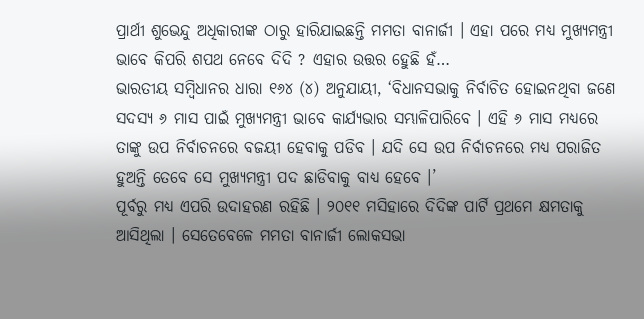ପ୍ରାର୍ଥୀ ଶୁଭେନ୍ଦୁ ଅଧିକାରୀଙ୍କ ଠାରୁ ହାରିଯାଇଛନ୍ତି ମମତା ବାନାର୍ଜୀ । ଏହା ପରେ ମଧ୍ୟ ମୁଖ୍ୟମନ୍ତ୍ରୀ ଭାବେ କିପରି ଶପଥ ନେବେ ଦିଦି ? ଏହାର ଉତ୍ତର ହେୁଛି ହଁ…
ଭାରତୀୟ ସମ୍ବିଧାନର ଧାରା ୧୬୪ (୪) ଅନୁଯାୟୀ, ‘ବିଧାନସଭାକୁ ନିର୍ବାଚିତ ହୋଇନଥିବା ଜଣେ ସଦସ୍ୟ ୬ ମାସ ପାଇଁ ମୁଖ୍ୟମନ୍ତ୍ରୀ ଭାବେ କାର୍ଯ୍ୟଭାର ସମ୍ଭାଳିପାରିବେ । ଏହି ୬ ମାସ ମଧ୍ୟରେ ତାଙ୍କୁ ଉପ ନିର୍ବାଚନରେ ବଜୟୀ ହେବାକୁ ପଡିବ । ଯଦି ସେ ଉପ ନିର୍ବାଚନରେ ମଧ୍ୟ ପରାଜିତ ହୁଅନ୍ତି ତେବେ ସେ ମୁଖ୍ୟମନ୍ତ୍ରୀ ପଦ ଛାଡିବାକୁ ବାଧ୍ୟ ହେବେ ।’
ପୂର୍ବରୁ ମଧ୍ୟ ଏପରି ଉଦାହରଣ ରହିଛି । ୨୦୧୧ ମସିହାରେ ଦିଦିଙ୍କ ପାର୍ଟି ପ୍ରଥମେ କ୍ଷମତାକୁ ଆସିଥିଲା । ସେତେବେଳେ ମମତା ବାନାର୍ଜୀ ଲୋକସଭା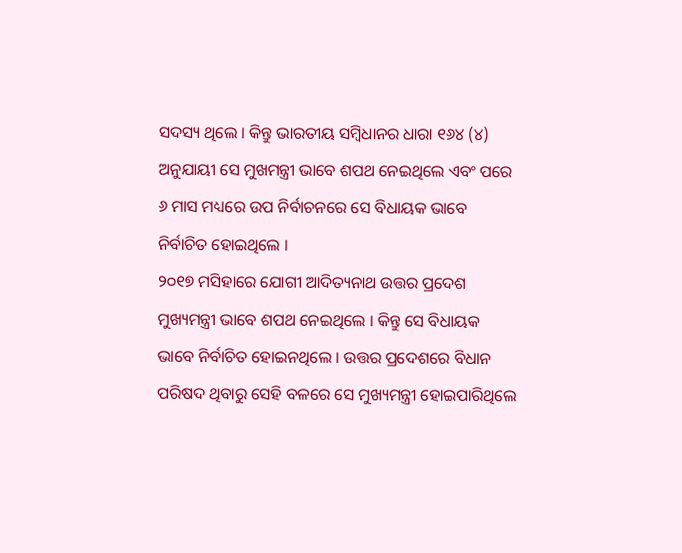ସଦସ୍ୟ ଥିଲେ । କିନ୍ତୁ ଭାରତୀୟ ସମ୍ବିଧାନର ଧାରା ୧୬୪ (୪) ଅନୁଯାୟୀ ସେ ମୁଖମନ୍ତ୍ରୀ ଭାବେ ଶପଥ ନେଇଥିଲେ ଏବଂ ପରେ ୬ ମାସ ମଧ୍ୟରେ ଉପ ନିର୍ବାଚନରେ ସେ ବିଧାୟକ ଭାବେ ନିର୍ବାଚିତ ହୋଇଥିଲେ ।
୨୦୧୭ ମସିହାରେ ଯୋଗୀ ଆଦିତ୍ୟନାଥ ଉତ୍ତର ପ୍ରଦେଶ ମୁଖ୍ୟମନ୍ତ୍ରୀ ଭାବେ ଶପଥ ନେଇଥିଲେ । କିନ୍ତୁ ସେ ବିଧାୟକ ଭାବେ ନିର୍ବାଚିତ ହୋଇନଥିଲେ । ଉତ୍ତର ପ୍ରଦେଶରେ ବିଧାନ ପରିଷଦ ଥିବାରୁ ସେହି ବଳରେ ସେ ମୁଖ୍ୟମନ୍ତ୍ରୀ ହୋଇପାରିଥିଲେ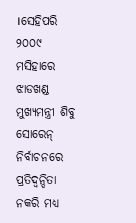।ସେହିପରି ୨୦୦୯ ମସିହାରେ ଝାଡଖଣ୍ଡ ମୁଖ୍ୟମନ୍ତ୍ରୀ ଶିବୁ ସୋରେନ୍ ନିର୍ବାଚନରେ ପ୍ରତିଦ୍ବନ୍ଦିତା ନକରି ମଧ୍ୟ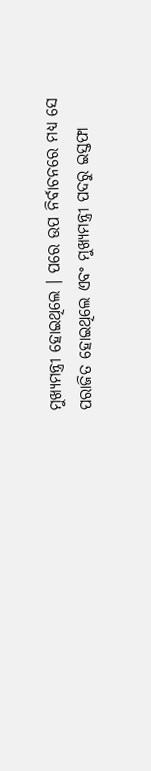ମୁଖ୍ୟମନ୍ତ୍ରୀ ହୋଇଥିଲେ । ପରେ ଉପ ନିର୍ବାଚନରେ ମଧ୍ୟ ସେ ପରାଜିତ ହୋଇଥିଲେ ଏବଂ ମୁଖ୍ୟମନ୍ତ୍ରୀ ପଦରୁ ଇସ୍ତଫା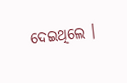ଦେଇଥିଲେ ।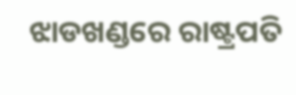ଝାଡଖଣ୍ଡରେ ରାଷ୍ଟ୍ରପତି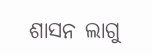ଶାସନ ଲାଗୁ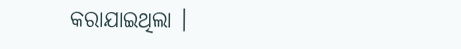କରାଯାଇଥିଲା ।